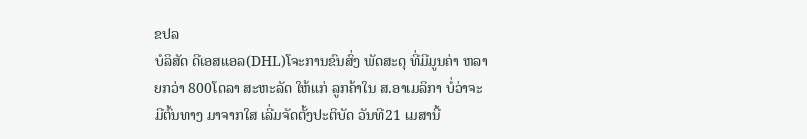ຂປລ
ບໍລິສັດ ດີເອສແອລ(DHL)ໂຈະການຂົນສົ່ງ ພັດສະດຸ ທີ່ມີມູນຄ່າ ຫລາຍກວ່າ 800ໂດລາ ສະຫະລັດ ໃຫ້ແກ່ ລູກຄ້າໃນ ສ.ອາເມລິກາ ບໍ່ວ່າຈະມີຕົ້ນທາງ ມາຈາກໃສ ເລີ່ມຈັດຕັ້ງປະຕິບັດ ວັນທີ21 ເມສານີ້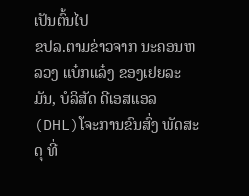ເປັນຕົ້ນໄປ
ຂປລ.ຕາມຂ່າວຈາກ ນະຄອນຫລວງ ແບ໋ກແລ໋ງ ຂອງເຢຍລະມັນ, ບໍລິສັດ ດີເອສແອລ(DHL)ໂຈະການຂົນສົ່ງ ພັດສະດຸ ທີ່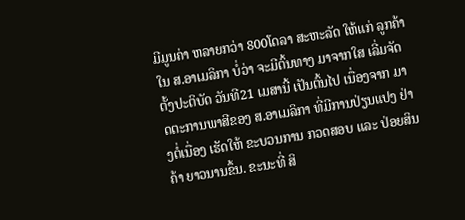ມີມູນຄ່າ ຫລາຍກວ່າ 800ໂດລາ ສະຫະລັດ ໃຫ້ແກ່ ລູກຄ້າໃນ ສ.ອາເມລິກາ ບໍ່ວ່າ ຈະມີຕົ້ນທາງ ມາຈາກໃສ ເລີ່ມຈັດຕັ້ງປະຕິບັດ ວັນທີ21 ເມສານີ້ ເປັນຕົ້ນໄປ ເນື່ອງຈາກ ມາດຕະການພາສີຂອງ ສ.ອາເມລິກາ ທີ່ມີການປ່ຽນແປງ ຢ່າງຕໍ່ເນື່ອງ ເຮັດໃຫ້ ຂະບວນການ ກວດສອບ ແລະ ປ່ອຍສິນຄ້າ ຍາວນານຂຶ້ນ. ຂະນະທີ່ ສິ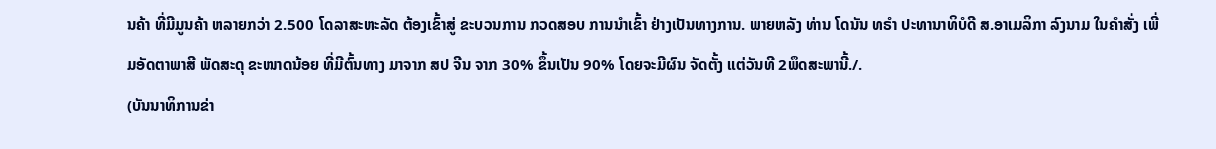ນຄ້າ ທີ່ມີມູນຄ້າ ຫລາຍກວ່າ 2.500 ໂດລາສະຫະລັດ ຕ້ອງເຂົ້າສູ່ ຂະບວນການ ກວດສອບ ການນຳເຂົ້າ ຢ່າງເປັນທາງການ. ພາຍຫລັງ ທ່ານ ໂດນັນ ທຣຳ ປະທານາທິບໍດີ ສ.ອາເມລິກາ ລົງນາມ ໃນຄຳສັ່ງ ເພີ່ມອັດຕາພາສີ ພັດສະດຸ ຂະໜາດນ້ອຍ ທີ່ມີຕົ້ນທາງ ມາຈາກ ສປ ຈີນ ຈາກ 30% ຂຶ້ນເປັນ 90% ໂດຍຈະມີຜົນ ຈັດຕັ້ງ ແຕ່ວັນທີ 2ພຶດສະພານີ້./.
(ບັນນາທິການຂ່າ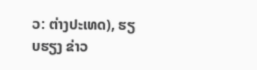ວ: ຕ່າງປະເທດ), ຮຽບຮຽງ ຂ່າວ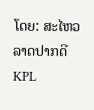ໂດຍ: ສະໄຫວ ລາດປາກດີ
KPL